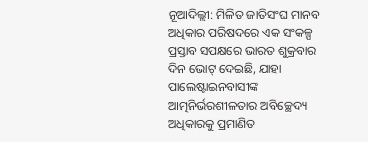ନୂଆଦିଲ୍ଲୀ: ମିଳିତ ଜାତିସଂଘ ମାନବ ଅଧିକାର ପରିଷଦରେ ଏକ ସଂକଳ୍ପ ପ୍ରସ୍ତାବ ସପକ୍ଷରେ ଭାରତ ଶୁକ୍ରବାର ଦିନ ଭୋଟ୍ ଦେଇଛି, ଯାହା ପାଲେଷ୍ଟାଇନବାସୀଙ୍କ ଆତ୍ମନିର୍ଭରଶୀଳତାର ଅବିଚ୍ଛେଦ୍ୟ ଅଧିକାରକୁ ପ୍ରମାଣିତ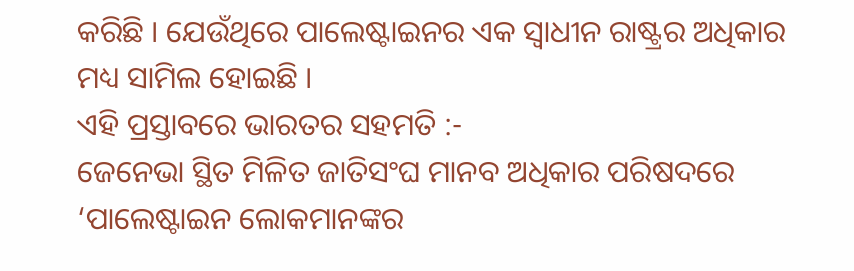କରିଛି । ଯେଉଁଥିରେ ପାଲେଷ୍ଟାଇନର ଏକ ସ୍ୱାଧୀନ ରାଷ୍ଟ୍ରର ଅଧିକାର ମଧ୍ୟ ସାମିଲ ହୋଇଛି ।
ଏହି ପ୍ରସ୍ତାବରେ ଭାରତର ସହମତି :-
ଜେନେଭା ସ୍ଥିତ ମିଳିତ ଜାତିସଂଘ ମାନବ ଅଧିକାର ପରିଷଦରେ ‘ପାଲେଷ୍ଟାଇନ ଲୋକମାନଙ୍କର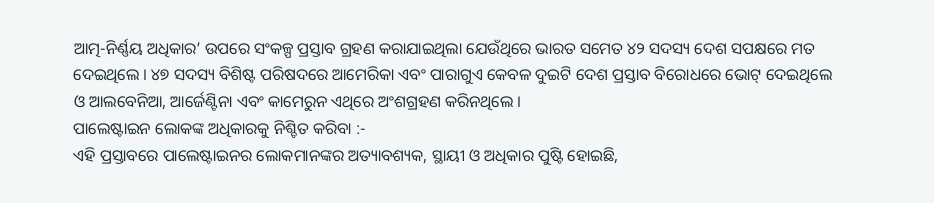ଆତ୍ମ-ନିର୍ଣ୍ଣୟ ଅଧିକାର’ ଉପରେ ସଂକଳ୍ପ ପ୍ରସ୍ତାବ ଗ୍ରହଣ କରାଯାଇଥିଲା ଯେଉଁଥିରେ ଭାରତ ସମେତ ୪୨ ସଦସ୍ୟ ଦେଶ ସପକ୍ଷରେ ମତ ଦେଇଥିଲେ । ୪୭ ସଦସ୍ୟ ବିଶିଷ୍ଟ ପରିଷଦରେ ଆମେରିକା ଏବଂ ପାରାଗୁଏ କେବଳ ଦୁଇଟି ଦେଶ ପ୍ରସ୍ତାବ ବିରୋଧରେ ଭୋଟ୍ ଦେଇଥିଲେ ଓ ଆଲବେନିଆ, ଆର୍ଜେଣ୍ଟିନା ଏବଂ କାମେରୁନ ଏଥିରେ ଅଂଶଗ୍ରହଣ କରିନଥିଲେ ।
ପାଲେଷ୍ଟାଇନ ଲୋକଙ୍କ ଅଧିକାରକୁ ନିଶ୍ଚିତ କରିବା :-
ଏହି ପ୍ରସ୍ତାବରେ ପାଲେଷ୍ଟାଇନର ଲୋକମାନଙ୍କର ଅତ୍ୟାବଶ୍ୟକ, ସ୍ଥାୟୀ ଓ ଅଧିକାର ପୁଷ୍ଟି ହୋଇଛି,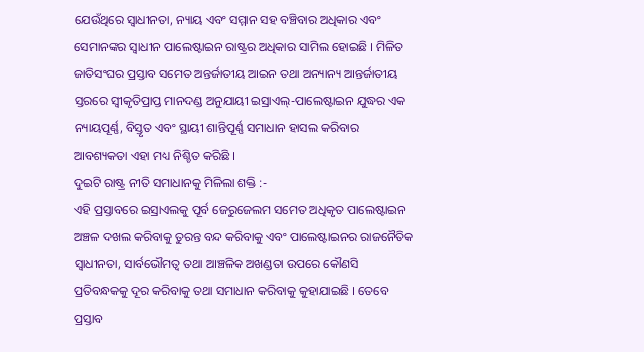ଯେଉଁଥିରେ ସ୍ୱାଧୀନତା, ନ୍ୟାୟ ଏବଂ ସମ୍ମାନ ସହ ବଞ୍ଚିବାର ଅଧିକାର ଏବଂ ସେମାନଙ୍କର ସ୍ୱାଧୀନ ପାଲେଷ୍ଟାଇନ ରାଷ୍ଟ୍ରର ଅଧିକାର ସାମିଲ ହୋଇଛି । ମିଳିତ ଜାତିସଂଘର ପ୍ରସ୍ତାବ ସମେତ ଅନ୍ତର୍ଜାତୀୟ ଆଇନ ତଥା ଅନ୍ୟାନ୍ୟ ଆନ୍ତର୍ଜାତୀୟ ସ୍ତରରେ ସ୍ୱୀକୃତିପ୍ରାପ୍ତ ମାନଦଣ୍ଡ ଅନୁଯାୟୀ ଇସ୍ରାଏଲ୍-ପାଲେଷ୍ଟାଇନ ଯୁଦ୍ଧର ଏକ ନ୍ୟାୟପୂର୍ଣ୍ଣ, ବିସ୍ତୃତ ଏବଂ ସ୍ଥାୟୀ ଶାନ୍ତିପୂର୍ଣ୍ଣ ସମାଧାନ ହାସଲ କରିବାର ଆବଶ୍ୟକତା ଏହା ମଧ୍ୟ ନିଶ୍ଚିତ କରିଛି ।
ଦୁଇଟି ରାଷ୍ଟ୍ର ନୀତି ସମାଧାନକୁ ମିଳିଲା ଶକ୍ତି :-
ଏହି ପ୍ରସ୍ତାବରେ ଇସ୍ରାଏଲକୁ ପୂର୍ବ ଜେରୁଜେଲମ ସମେତ ଅଧିକୃତ ପାଲେଷ୍ଟାଇନ ଅଞ୍ଚଳ ଦଖଲ କରିବାକୁ ତୁରନ୍ତ ବନ୍ଦ କରିବାକୁ ଏବଂ ପାଲେଷ୍ଟାଇନର ରାଜନୈତିକ ସ୍ୱାଧୀନତା, ସାର୍ବଭୌମତ୍ୱ ତଥା ଆଞ୍ଚଳିକ ଅଖଣ୍ଡତା ଉପରେ କୌଣସି ପ୍ରତିବନ୍ଧକକୁ ଦୂର କରିବାକୁ ତଥା ସମାଧାନ କରିବାକୁ କୁହାଯାଇଛି । ତେବେ ପ୍ରସ୍ତାବ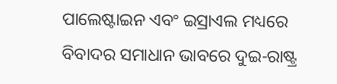ପାଲେଷ୍ଟାଇନ ଏବଂ ଇସ୍ରାଏଲ ମଧ୍ୟରେ ବିବାଦର ସମାଧାନ ଭାବରେ ଦୁଇ-ରାଷ୍ଟ୍ର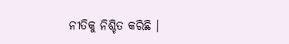ନୀତିକୁ ନିଶ୍ଚିତ କରିଛି ।